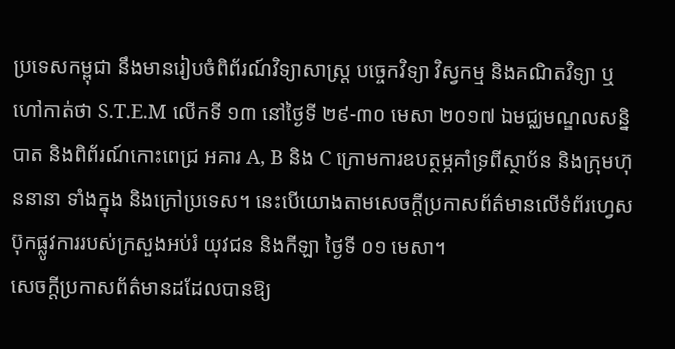ប្រទេសកម្ពុជា នឹងមានរៀបចំពិព័រណ៍វិទ្យាសាស្រ្ត បច្ចេកវិទ្យា វិស្វកម្ម និងគណិតវិទ្យា ឬហៅកាត់ថា S.T.E.M លើកទី ១៣ នៅថ្ងៃទី ២៩-៣០ មេសា ២០១៧ ឯមជ្ឈមណ្ឌលសន្និបាត និងពិព័រណ៍កោះពេជ្រ អគារ A, B និង C ក្រោមការឧបត្ថម្ភគាំទ្រពីស្ថាប័ន និងក្រុមហ៊ុននានា ទាំងក្នុង និងក្រៅប្រទេស។ នេះបើយោងតាមសេចក្តីប្រកាសព័ត៌មានលើទំព័រហ្វេសប៊ុកផ្លូវការរបស់ក្រសួងអប់រំ យុវជន និងកីឡា ថ្ងៃទី ០១ មេសា។
សេចក្តីប្រកាសព័ត៌មានដដែលបានឱ្យ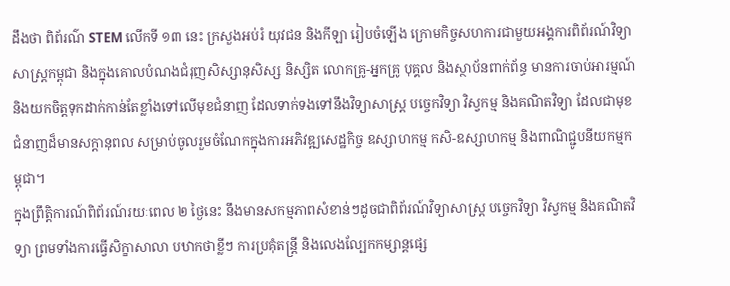ដឹងថា ពិព័រណ៌ STEM លើកទី ១៣ នេះ ក្រសួងអប់រំ យុវជន និងកីឡា រៀបចំឡើង ក្រោមកិច្ចសហការជាមួយអង្គការពិព័រណ៍វិទ្យាសាស្ត្រកម្ពុជា និងក្នុងគោលបំណងជំរុញសិស្សានុសិស្ស និស្សិត លោកគ្រូ-អ្នកគ្រូ បុគ្គល និងស្ថាប័នពាក់ព័ន្ធ មានការចាប់អារម្មណ៍ និងយកចិត្តទុកដាក់កាន់តែខ្លាំងទៅលើមុខជំនាញ ដែលទាក់ទងទៅនឹងវិទ្យាសាស្ដ្រ បច្ចេកវិទ្យា វិស្វកម្ម និងគណិតវិទ្យា ដែលជាមុខជំនាញដ៏មានសក្តានុពល សម្រាប់ចូលរួមចំណែកក្នុងការអភិវឌ្ឍសេដ្ឋកិច្ច ឧស្សាហកម្ម កសិ-ឧស្សាហកម្ម និងពាណិជ្ជូបនីយកម្មកម្ពុជា។
ក្នុងព្រឹត្តិការណ៍ពិព័រណ៍រយៈពេល ២ ថ្ងៃនេះ នឹងមានសកម្មភាពសំខាន់ៗដូចជាពិព័រណ៍វិទ្យាសាស្រ្ត បច្ចេកវិទ្យា វិស្វកម្ម និងគណិតវិទ្យា ព្រមទាំងការធ្វើសិក្ខាសាលា បឋាកថាខ្លីៗ ការប្រគុំតន្រ្តី និងលេងល្បែកកម្សាន្តផ្សេ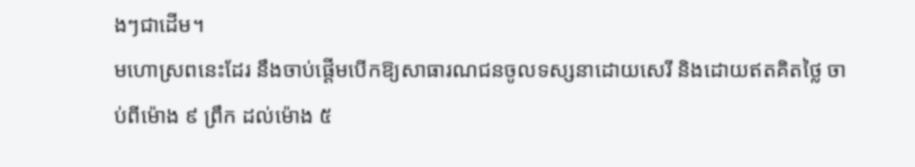ងៗជាដើម។
មហោស្រពនេះដែរ នឹងចាប់ផ្តើមបើកឱ្យសាធារណជនចូលទស្សនាដោយសេរី និងដោយឥតគិតថ្លៃ ចាប់ពីម៉ោង ៩ ព្រឹក ដល់ម៉ោង ៥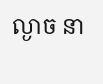ល្ងាច នា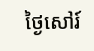ថ្ងៃសៅរ៍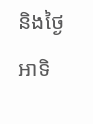និងថ្ងៃអាទិ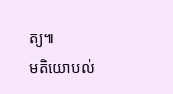ត្យ៕
មតិយោបល់